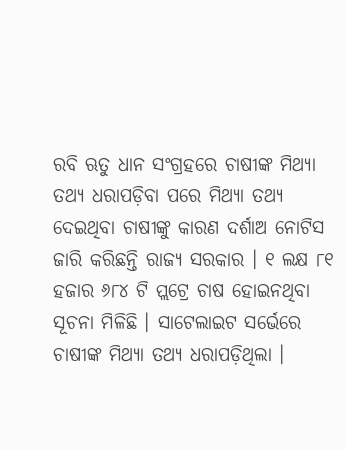ରବି ଋତୁ ଧାନ ସଂଗ୍ରହରେ ଚାଷୀଙ୍କ ମିଥ୍ୟା ତଥ୍ୟ ଧରାପଡ଼ିବା ପରେ ମିଥ୍ୟା ତଥ୍ୟ ଦେଇଥିବା ଚାଷୀଙ୍କୁ କାରଣ ଦର୍ଶାଅ ନୋଟିସ ଜାରି କରିଛନ୍ତି ରାଜ୍ୟ ସରକାର । ୧ ଲକ୍ଷ ୮୧ ହଜାର ୬୮୪ ଟି ପ୍ଲଟ୍ରେ ଚାଷ ହୋଇନଥିବା ସୂଚନା ମିଳିଛି । ସାଟେଲାଇଟ ସର୍ଭେରେ ଚାଷୀଙ୍କ ମିଥ୍ୟା ତଥ୍ୟ ଧରାପଡ଼ିଥିଲା ।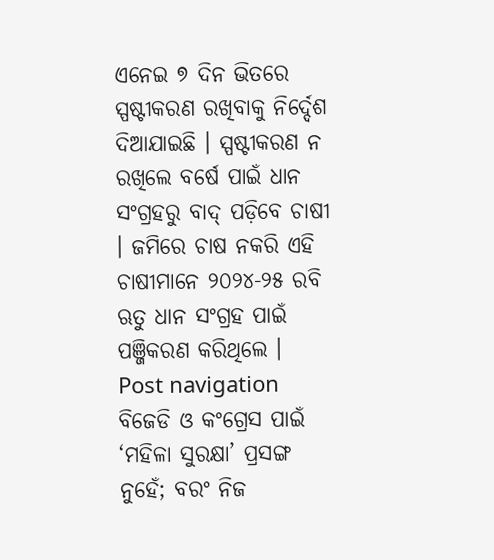ଏନେଇ ୭ ଦିନ ଭିତରେ ସ୍ପଷ୍ଟୀକରଣ ରଖିବାକୁ ନିର୍ଦ୍ଦେଶ ଦିଆଯାଇଛି । ସ୍ପଷ୍ଟୀକରଣ ନ ରଖିଲେ ବର୍ଷେ ପାଇଁ ଧାନ ସଂଗ୍ରହରୁ ବାଦ୍ ପଡ଼ିବେ ଚାଷୀ । ଜମିରେ ଚାଷ ନକରି ଏହି ଚାଷୀମାନେ ୨୦୨୪-୨୫ ରବି ଋତୁ ଧାନ ସଂଗ୍ରହ ପାଇଁ ପଞ୍ଜିକରଣ କରିଥିଲେ । Post navigation ବିଜେଡି ଓ କଂଗ୍ରେସ ପାଇଁ ‘ମହିଳା ସୁରକ୍ଷା’ ପ୍ରସଙ୍ଗ ନୁହେଁ; ବରଂ ନିଜ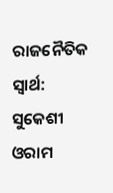ରାଜନୈତିକ ସ୍ୱାର୍ଥ: ସୁକେଶୀ ଓରାମ